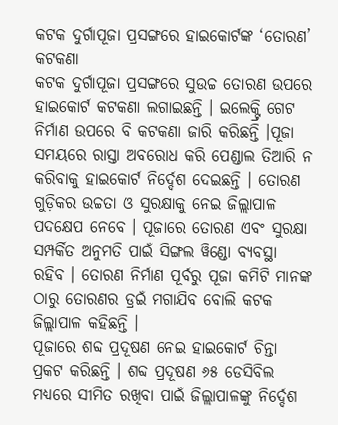କଟକ ଦୁର୍ଗାପୂଜା ପ୍ରସଙ୍ଗରେ ହାଇକୋର୍ଟଙ୍କ ‘ତୋରଣ’ କଟକଣା
କଟକ ଦୁର୍ଗାପୂଜା ପ୍ରସଙ୍ଗରେ ସୁଉଚ୍ଚ ତୋରଣ ଉପରେ ହାଇକୋର୍ଟ କଟକଣା ଲଗାଇଛନ୍ତି । ଇଲେକ୍ଟ୍ରି ଗେଟ ନିର୍ମାଣ ଉପରେ ବି କଟକଣା ଜାରି କରିଛନ୍ତି ।ପୂଜା ସମୟରେ ରାସ୍ତା ଅବରୋଧ କରି ପେଣ୍ଡାଲ ତିଆରି ନ କରିବାକୁ ହାଇକୋର୍ଟ ନିର୍ଦ୍ଦେଶ ଦେଇଛନ୍ତି । ତୋରଣ ଗୁଡ଼ିକର ଉଚ୍ଚତା ଓ ସୁରକ୍ଷାକୁ ନେଇ ଜିଲ୍ଲାପାଳ ପଦକ୍ଷେପ ନେବେ । ପୂଜାରେ ତୋରଣ ଏବଂ ସୁରକ୍ଷା ସମ୍ପର୍କିତ ଅନୁମତି ପାଇଁ ସିଙ୍ଗଲ ୱିଣ୍ଡୋ ବ୍ୟବସ୍ଥା ରହିବ । ତୋରଣ ନିର୍ମାଣ ପୂର୍ବରୁ ପୂଜା କମିଟି ମାନଙ୍କ ଠାରୁ ତୋରଣର ଡ୍ରଇଁ ମଗାଯିବ ବୋଲି କଟକ ଜିଲ୍ଲାପାଳ କହିଛନ୍ତି ।
ପୂଜାରେ ଶବ୍ଦ ପ୍ରଦୂଷଣ ନେଇ ହାଇକୋର୍ଟ ଚିନ୍ତା ପ୍ରକଟ କରିଛନ୍ତି । ଶବ୍ଦ ପ୍ରଦୂଷଣ ୬୫ ଡେସିବିଲ ମଧ୍ୟରେ ସୀମିତ ରଖିବା ପାଇଁ ଜିଲ୍ଲାପାଳଙ୍କୁ ନିର୍ଦ୍ଦେଶ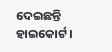ଦେଇଛନ୍ତି ହାଇକୋର୍ଟ ।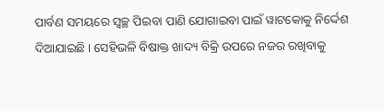ପାର୍ବଣ ସମୟରେ ସ୍ଵଚ୍ଛ ପିଇବା ପାଣି ଯୋଗାଇବା ପାଇଁ ୱାଟକୋକୁ ନିର୍ଦ୍ଦେଶ ଦିଆଯାଇଛି । ସେହିଭଳି ବିଷାକ୍ତ ଖାଦ୍ୟ ବିକ୍ରି ଉପରେ ନଜର ରଖିବାକୁ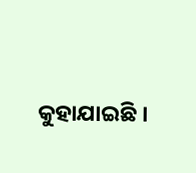କୁହାଯାଇଛି ।